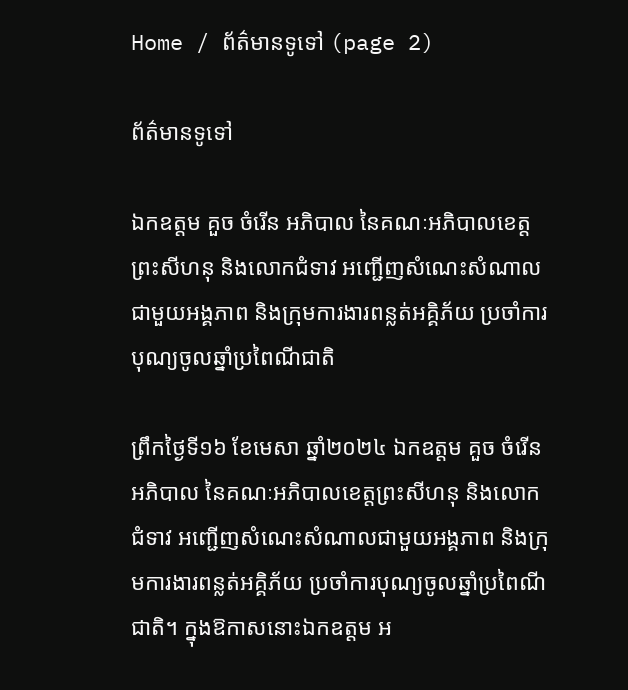Home / ព័ត៌មានទូទៅ (page 2)

ព័ត៌មានទូទៅ

ឯកឧត្តម គួច ចំរើន អភិបាល នៃគណៈអភិបាលខេត្តព្រះសីហនុ និងលោកជំទាវ អញ្ជើញសំណេះសំណាលជាមួយអង្គភាព និងក្រុមការងារពន្លត់អគ្គិភ័យ ប្រចាំការបុណ្យចូលឆ្នាំប្រពៃណីជាតិ

ព្រឹកថ្ងៃទី១៦ ខែមេសា ឆ្នាំ២០២៤ ឯកឧត្តម គួច ចំរើន អភិបាល នៃគណៈអភិបាលខេត្តព្រះសីហនុ និងលោកជំទាវ អញ្ជើញសំណេះសំណាលជាមួយអង្គភាព និងក្រុមការងារពន្លត់អគ្គិភ័យ ប្រចាំការបុណ្យចូលឆ្នាំប្រពៃណីជាតិ។ ក្នុងឱកាសនោះឯកឧត្តម អ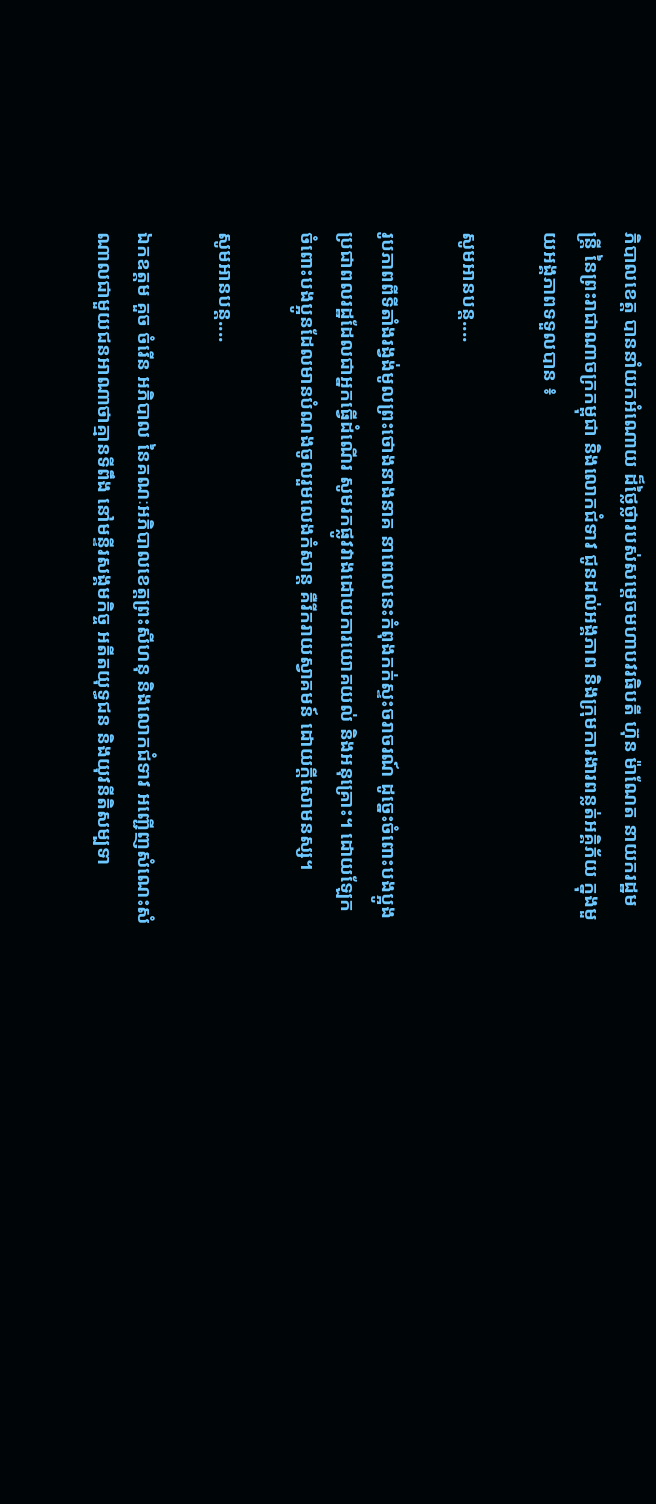ភិបាលខេត្ត បាននាំយកអំណោយ ដ៏ថ្លៃថ្លារបស់សម្តេចមហាបវរធិបតី ហ៊ុន ម៉ាណែត នាយករដ្ឋមន្រ្តី នៃព្រះរាជាណាចក្រកម្ពុជា និងលោកជំទាវ ជូនដល់អង្គភាព និងក្រុមការងារពន្លត់អគ្គិភ័យ ក្នុងមួយអង្គភាពទទួលបាន ៖

សូមអានបន្ត....

រូបភាពពីទីតាំងរង្វង់មូលព្រះថោងនាងនាគ នាពេលនេះកំពុងកក់ស្ទះចរាចរណ៍ ដូច្នេះចំពោះបងប្អូងប្រជាពលរដ្ឋដែលជាអ្នកធ្វើដំណើរ សូមរកផ្លូវវាងដោយការយោគយល់ និងអនុគ្រោះ។ ដោយឡែកចំពោះបងប្អូនដែលមានបំណងចូលរួមលេងកំសាន្ត គឺរីករាយស្វាគមន៍ ដោយក្តីសោមនស្ស។

សូមអានបន្ត....

ឯកឧត្តម គួច ចំរើន អភិបាល នៃគណៈអភិបាលខេត្តព្រះសីហនុ និងលោកជំទាវ អញ្ជើញសំណេះសំណាលជាមួយជនអាណាថាគ្មានទីពឹង នៅមន្ទីរសង្គមកិច្ច អតីតយុទ្ធជន និងយុវនីតិសម្បទា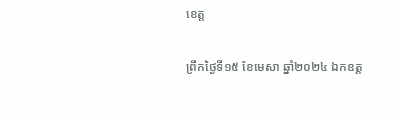ខេត្ត

ព្រឹកថ្ងៃទី១៥ ខែមេសា ឆ្នាំ២០២៤ ឯកឧត្ត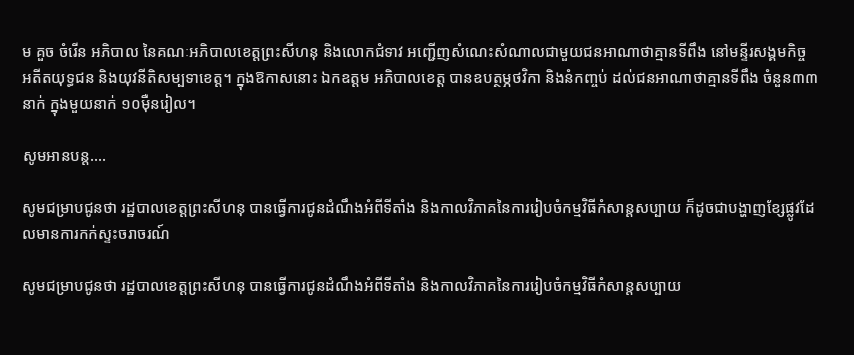ម គួច ចំរើន អភិបាល នៃគណៈអភិបាលខេត្តព្រះសីហនុ និងលោកជំទាវ អញ្ជើញសំណេះសំណាលជាមួយជនអាណាថាគ្មានទីពឹង នៅមន្ទីរសង្គមកិច្ច អតីតយុទ្ធជន និងយុវនីតិសម្បទាខេត្ត។ ក្នុងឱកាសនោះ ឯកឧត្តម អភិបាលខេត្ត បានឧបត្ថម្ភថវិកា និងនំកញ្ចប់ ដល់ជនអាណាថាគ្មានទីពឹង ចំនួន៣៣ នាក់ ក្នុងមួយនាក់ ១០ម៉ឺនរៀល។

សូមអានបន្ត....

សូមជម្រាបជូនថា រដ្ឋបាលខេត្តព្រះសីហនុ បានធ្វើការជូនដំណឹងអំពីទីតាំង និងកាលវិភាគនៃការរៀបចំកម្មវិធីកំសាន្តសប្បាយ ក៏ដូចជាបង្ហាញខ្សែផ្លូវដែលមានការកក់ស្ទះចរាចរណ៍

សូមជម្រាបជូនថា រដ្ឋបាលខេត្តព្រះសីហនុ បានធ្វើការជូនដំណឹងអំពីទីតាំង និងកាលវិភាគនៃការរៀបចំកម្មវិធីកំសាន្តសប្បាយ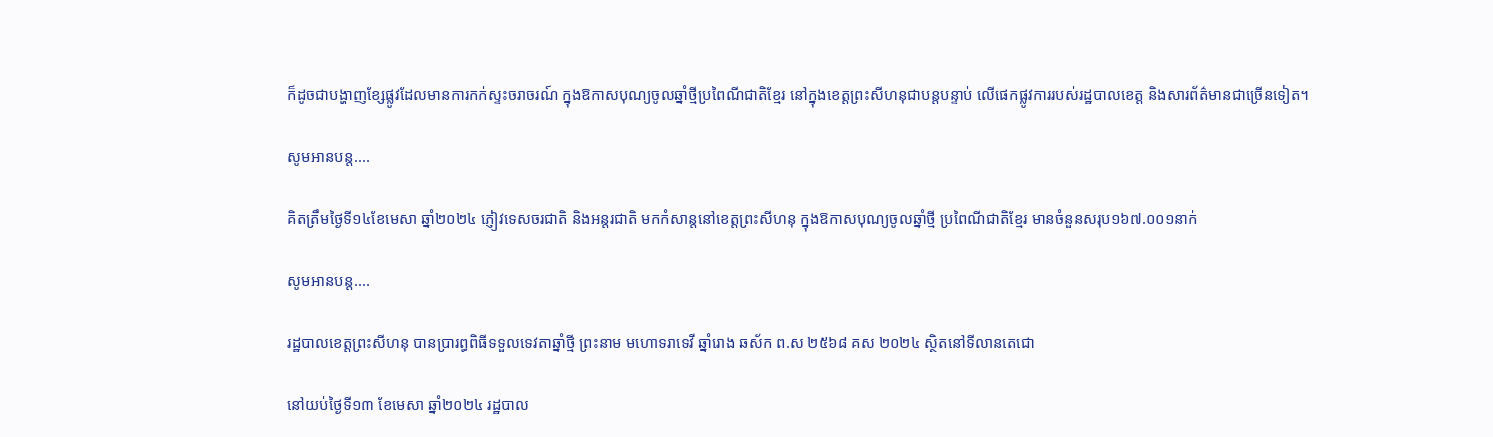ក៏ដូចជាបង្ហាញខ្សែផ្លូវដែលមានការកក់ស្ទះចរាចរណ៍ ក្នុងឱកាសបុណ្យចូលឆ្នាំថ្មីប្រពៃណីជាតិខ្មែរ នៅក្នុងខេត្តព្រះសីហនុជាបន្តបន្ទាប់ លើផេកផ្លូវការរបស់រដ្ឋបាលខេត្ត និងសារព័ត៌មានជាច្រើនទៀត។

សូមអានបន្ត....

គិតត្រឹមថ្ងៃទី១៤ខែមេសា ឆ្នាំ២០២៤ ភ្ញៀវទេសចរជាតិ និងអន្តរជាតិ មកកំសាន្តនៅខេត្តព្រះសីហនុ ក្នុងឱកាសបុណ្យចូលឆ្នាំថ្មី ប្រពៃណីជាតិខ្មែរ មានចំនួនសរុប១៦៧.០០១នាក់

សូមអានបន្ត....

រដ្ឋបាលខេត្តព្រះសីហនុ បានប្រារព្ធពិធីទទួលទេវតាឆ្នាំថ្មី ព្រះនាម មហោទរាទេវី ឆ្នាំរោង ឆស័ក ព.ស ២៥៦៨ គស ២០២៤ ស្ថិតនៅទីលានតេជោ

នៅយប់ថ្ងៃទី១៣ ខែមេសា ឆ្នាំ២០២៤ រដ្ឋបាល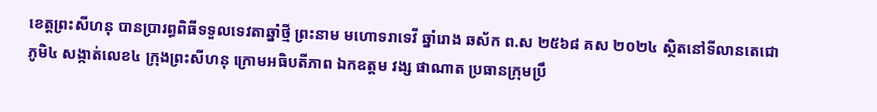ខេត្តព្រះសីហនុ បានប្រារព្ធពិធីទទួលទេវតាឆ្នាំថ្មី ព្រះនាម មហោទរាទេវី ឆ្នាំរោង ឆស័ក ព.ស ២៥៦៨ គស ២០២៤ ស្ថិតនៅទីលានតេជោ ភូមិ៤ សង្កាត់លេខ៤ ក្រុងព្រះសីហនុ ក្រោមអធិបតីភាព ឯកឧត្តម វង្ស ផាណាត ប្រធានក្រុមប្រឹ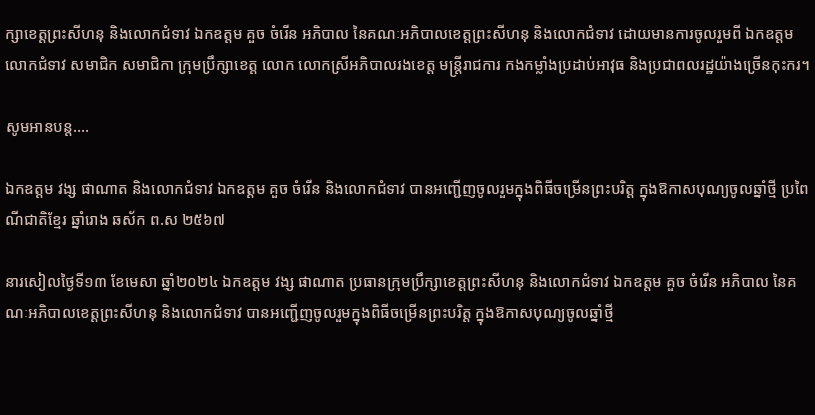ក្សាខេត្តព្រះសីហនុ និងលោកជំទាវ ឯកឧត្តម គួច ចំរើន អភិបាល នៃគណៈអភិបាលខេត្តព្រះសីហនុ និងលោកជំទាវ ដោយមានការចូលរួមពី ឯកឧត្តម លោកជំទាវ សមាជិក សមាជិកា ក្រុមប្រឹក្សាខេត្ត លោក លោកស្រីអភិបាលរងខេត្ត មន្រ្តីរាជការ កងកម្លាំងប្រដាប់អាវុធ និងប្រជាពលរដ្ឋយ៉ាងច្រើនកុះករ។

សូមអានបន្ត....

ឯកឧត្តម វង្ស ផាណាត និងលោកជំទាវ ឯកឧត្តម គួច ចំរើន និងលោកជំទាវ បានអញ្ជើញចូលរួមក្នុងពិធីចម្រើនព្រះបរិត្ត ក្នុងឱកាសបុណ្យចូលឆ្នាំថ្មី ប្រពៃណីជាតិខ្មែរ ឆ្នាំរោង ឆស័ក ព.ស ២៥៦៧

នារសៀលថ្ងៃទី១៣ ខែមេសា ឆ្នាំ២០២៤ ឯកឧត្តម វង្ស ផាណាត ប្រធានក្រុមប្រឹក្សាខេត្តព្រះសីហនុ និងលោកជំទាវ ឯកឧត្តម គួច ចំរើន អភិបាល នៃគណៈអភិបាលខេត្តព្រះសីហនុ និងលោកជំទាវ បានអញ្ជើញចូលរួមក្នុងពិធីចម្រើនព្រះបរិត្ត ក្នុងឱកាសបុណ្យចូលឆ្នាំថ្មី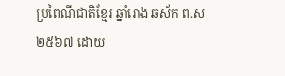ប្រពៃណីជាតិខ្មែរ ឆ្នាំរោង ឆស័ក ព.ស ២៥៦៧ ដោយ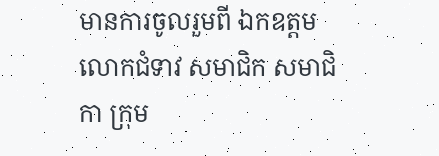មានការចូលរួមពី ឯកឧត្តម លោកជំទាវ សមាជិក សមាជិកា ក្រុម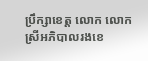ប្រឹក្សាខេត្ត លោក លោកស្រីអភិបាលរងខេ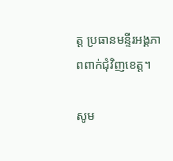ត្ត ប្រធានមន្ទីរអង្គភាពពាក់ជុំវិញខេត្ត។

សូម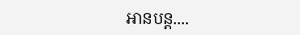អានបន្ត....